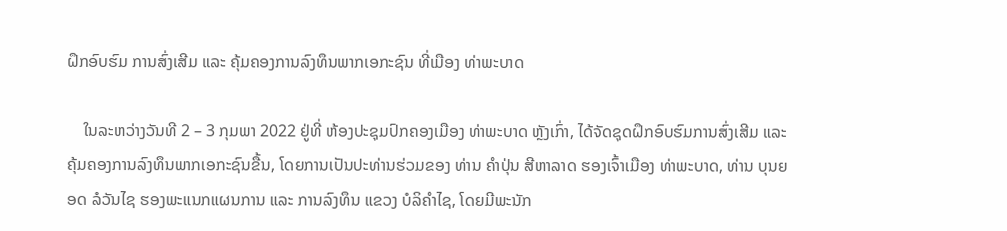ຝຶກອົບຮົມ ການສົ່ງເສີມ ແລະ ຄຸ້ມຄອງການລົງທຶນພາກເອກະຊົນ ທີ່ເມືອງ ທ່າພະບາດ

    ໃນລະຫວ່າງວັນທີ 2 – 3 ກຸມພາ 2022 ຢູ່ທີ່ ຫ້ອງປະຊຸມປົກຄອງເມືອງ ທ່າພະບາດ ຫຼັງເກົ່າ, ໄດ້ຈັດຊຸດຝຶກອົບຮົມການສົ່ງເສີມ ແລະ ຄຸ້ມຄອງການລົງທຶນພາກເອກະຊົນຂື້ນ, ໂດຍການເປັນປະທ່ານຮ່ວມຂອງ ທ່ານ ຄຳປຸ່ນ ສີຫາລາດ ຮອງເຈົ້າເມືອງ ທ່າພະບາດ, ທ່ານ ບຸນຍອດ ລໍວັນໄຊ ຮອງພະແນກແຜນການ ແລະ ການລົງທຶນ ແຂວງ ບໍລິຄຳໄຊ, ໂດຍມີພະນັກ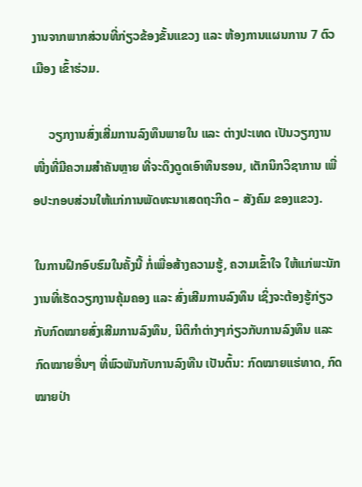ງານຈາກພາກສ່ວນທີ່ກ່ຽວຂ້ອງຂັ້ນແຂວງ ແລະ ຫ້ອງການແຜນການ 7 ຕົວເມືອງ ເຂົ້າຮ່ວມ.

     ວຽກງານສົ່ງເສີ່ມການລົງທຶນພາຍໃນ ແລະ ຕ່າງປະເທດ ເປັນວຽກງານໜື່ງທີ່ມີຄວາມສຳຄັນຫຼາຍ ທີ່ຈະດຶງດູດເອົາທຶນຮອນ, ເຕັກນິກວິຊາການ ເພື່ອປະກອບສ່ວນໃຫ້ແກ່ການພັດທະນາເສດຖະກິດ – ສັງຄົມ ຂອງແຂວງ.

ໃນການຝຶກອົບຮົມໃນຄັ້ງນີ້ ກໍ່ເພື່ອສ້າງຄວາມຮູ້, ຄວາມເຂົ້າໃຈ ໃຫ້ແກ່ພະນັກງານທີ່ເຮັດວຽກງານຄຸ້ມຄອງ ແລະ ສົ່ງເສີມການລົງທຶນ ເຊິ່ງຈະຕ້ອງຮູ້ກ່ຽວກັບກົດໝາຍສົ່ງເສີມການລົງທຶນ, ນິຕິກຳຕ່າງໆກ່ຽວກັບການລົງທຶນ ແລະ ກົດໝາຍອື່ນໆ ທີ່ພົວພັນກັບການລົງທືນ ເປັນຕົ້ນ: ກົດໝາຍແຮ່ທາດ, ກົດໝາຍປ່າ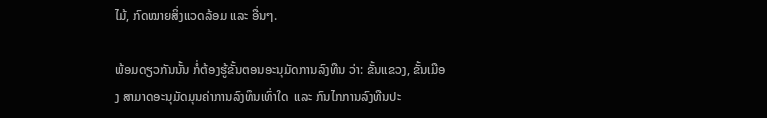ໄມ້, ກົດໝາຍສິ່ງແວດລ້ອມ ແລະ ອື່ນໆ.

ພ້ອມດຽວກັນນັ້ນ ກໍ່ຕ້ອງຮູ້ຂັ້ນຕອນອະນຸມັດການລົງທືນ ວ່າ: ຂັ້ນແຂວງ, ຂັ້ນເມືອງ ສາມາດອະນຸມັດມຸນຄ່າການລົງທຶນເທົ່າໃດ  ແລະ ກົນໄກການລົງທືນປະ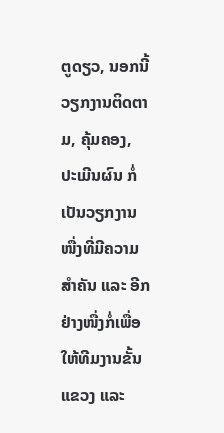ຕູດຽວ, ນອກນີ້ວຽກງານຕິດຕາມ, ຄຸ້ມຄອງ, ປະເມີນຜົນ ກໍ່ເປັນວຽກງານໜື່ງທີ່ມີຄວາມສຳຄັນ ແລະ ອີກຢ່າງໜື່ງກໍ່ເພື່ອໃຫ້ທີມງານຂັ້ນແຂວງ ແລະ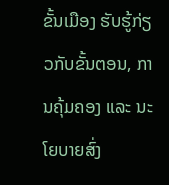ຂັ້ນເມືອງ ຮັບຮູ້ກ່ຽວກັບຂັ້ນຕອນ, ການຄຸ້ມຄອງ ແລະ ນະໂຍບາຍສົ່ງ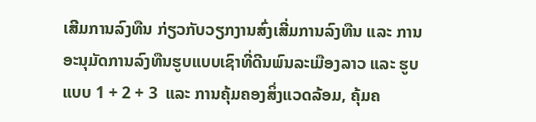ເສີມການລົງທືນ ກ່ຽວກັບວຽກງານສົ່ງເສີ່ມການລົງທືນ ແລະ ການອະນຸມັດການລົງທືນຮູບແບບເຊົາທີ່ດີນພົນລະເມືອງລາວ ແລະ ຮູບແບບ 1 + 2 + 3  ແລະ ການຄຸ້ມຄອງສິ່ງແວດລ້ອມ, ຄຸ້ມຄ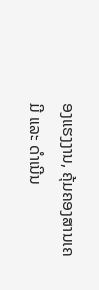ອງແຮງງານ, ຄຸ້ມຄອງສານເຄມີ ແລະ ດຳເນີນ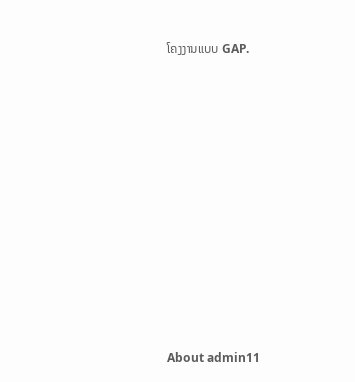ໂຄງງານແບບ GAP.











About admin11